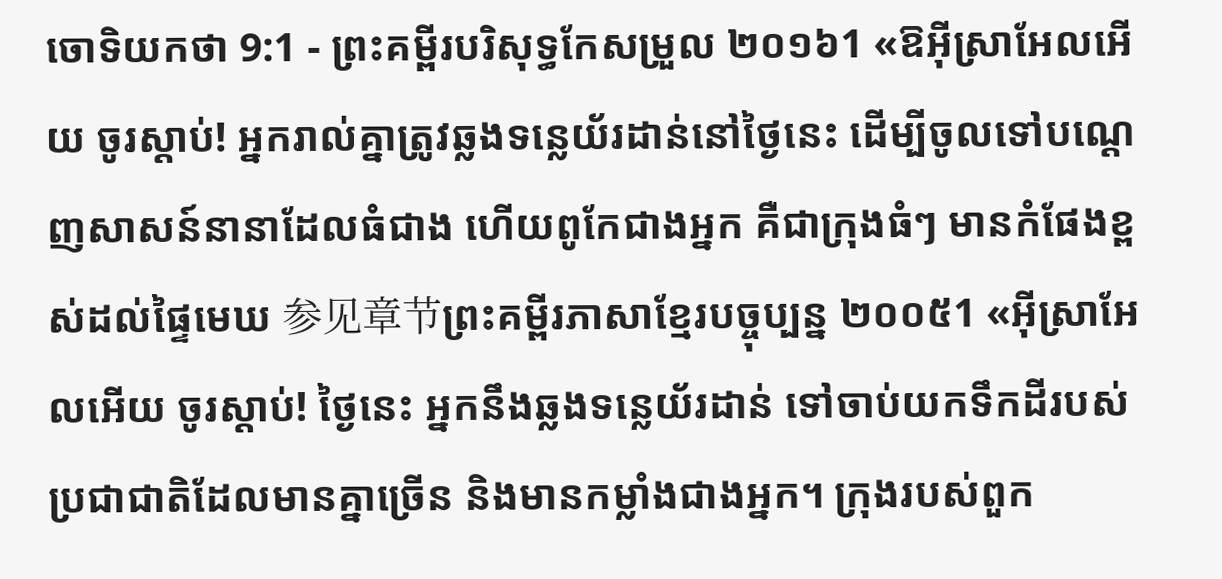ចោទិយកថា 9:1 - ព្រះគម្ពីរបរិសុទ្ធកែសម្រួល ២០១៦1 «ឱអ៊ីស្រាអែលអើយ ចូរស្តាប់! អ្នករាល់គ្នាត្រូវឆ្លងទន្លេយ័រដាន់នៅថ្ងៃនេះ ដើម្បីចូលទៅបណ្ដេញសាសន៍នានាដែលធំជាង ហើយពូកែជាងអ្នក គឺជាក្រុងធំៗ មានកំផែងខ្ពស់ដល់ផ្ទៃមេឃ 参见章节ព្រះគម្ពីរភាសាខ្មែរបច្ចុប្បន្ន ២០០៥1 «អ៊ីស្រាអែលអើយ ចូរស្ដាប់! ថ្ងៃនេះ អ្នកនឹងឆ្លងទន្លេយ័រដាន់ ទៅចាប់យកទឹកដីរបស់ប្រជាជាតិដែលមានគ្នាច្រើន និងមានកម្លាំងជាងអ្នក។ ក្រុងរបស់ពួក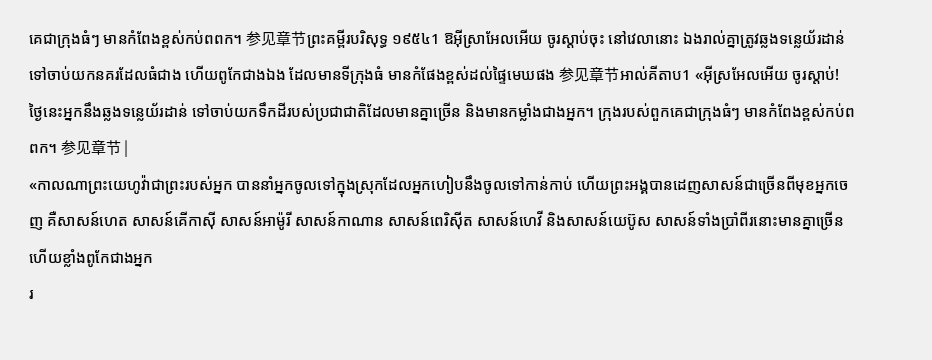គេជាក្រុងធំៗ មានកំពែងខ្ពស់កប់ពពក។ 参见章节ព្រះគម្ពីរបរិសុទ្ធ ១៩៥៤1 ឱអ៊ីស្រាអែលអើយ ចូរស្តាប់ចុះ នៅវេលានោះ ឯងរាល់គ្នាត្រូវឆ្លងទន្លេយ័រដាន់ ទៅចាប់យកនគរដែលធំជាង ហើយពូកែជាងឯង ដែលមានទីក្រុងធំ មានកំផែងខ្ពស់ដល់ផ្ទៃមេឃផង 参见章节អាល់គីតាប1 «អ៊ីស្រអែលអើយ ចូរស្តាប់! ថ្ងៃនេះអ្នកនឹងឆ្លងទន្លេយ័រដាន់ ទៅចាប់យកទឹកដីរបស់ប្រជាជាតិដែលមានគ្នាច្រើន និងមានកម្លាំងជាងអ្នក។ ក្រុងរបស់ពួកគេជាក្រុងធំៗ មានកំពែងខ្ពស់កប់ពពក។ 参见章节 |
«កាលណាព្រះយេហូវ៉ាជាព្រះរបស់អ្នក បាននាំអ្នកចូលទៅក្នុងស្រុកដែលអ្នកហៀបនឹងចូលទៅកាន់កាប់ ហើយព្រះអង្គបានដេញសាសន៍ជាច្រើនពីមុខអ្នកចេញ គឺសាសន៍ហេត សាសន៍គើកាស៊ី សាសន៍អាម៉ូរី សាសន៍កាណាន សាសន៍ពេរិស៊ីត សាសន៍ហេវី និងសាសន៍យេប៊ូស សាសន៍ទាំងប្រាំពីរនោះមានគ្នាច្រើន ហើយខ្លាំងពូកែជាងអ្នក
រ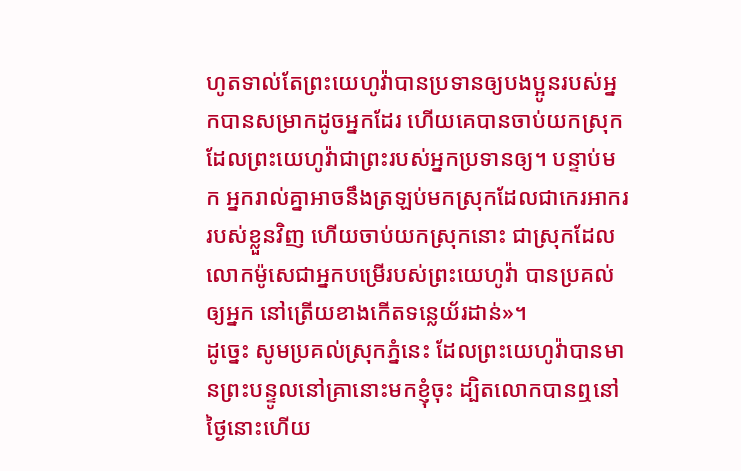ហូតទាល់តែព្រះយេហូវ៉ាបានប្រទានឲ្យបងប្អូនរបស់អ្នកបានសម្រាកដូចអ្នកដែរ ហើយគេបានចាប់យកស្រុកដែលព្រះយេហូវ៉ាជាព្រះរបស់អ្នកប្រទានឲ្យ។ បន្ទាប់មក អ្នករាល់គ្នាអាចនឹងត្រឡប់មកស្រុកដែលជាកេរអាកររបស់ខ្លួនវិញ ហើយចាប់យកស្រុកនោះ ជាស្រុកដែលលោកម៉ូសេជាអ្នកបម្រើរបស់ព្រះយេហូវ៉ា បានប្រគល់ឲ្យអ្នក នៅត្រើយខាងកើតទន្លេយ័រដាន់»។
ដូច្នេះ សូមប្រគល់ស្រុកភ្នំនេះ ដែលព្រះយេហូវ៉ាបានមានព្រះបន្ទូលនៅគ្រានោះមកខ្ញុំចុះ ដ្បិតលោកបានឮនៅថ្ងៃនោះហើយ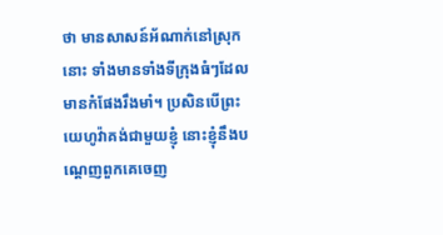ថា មានសាសន៍អ័ណាក់នៅស្រុកនោះ ទាំងមានទាំងទីក្រុងធំៗដែលមានកំផែងរឹងមាំ។ ប្រសិនបើព្រះយេហូវ៉ាគង់ជាមួយខ្ញុំ នោះខ្ញុំនឹងបណ្តេញពួកគេចេញ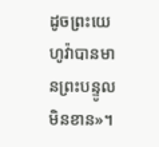ដូចព្រះយេហូវ៉ាបានមានព្រះបន្ទូលមិនខាន»។